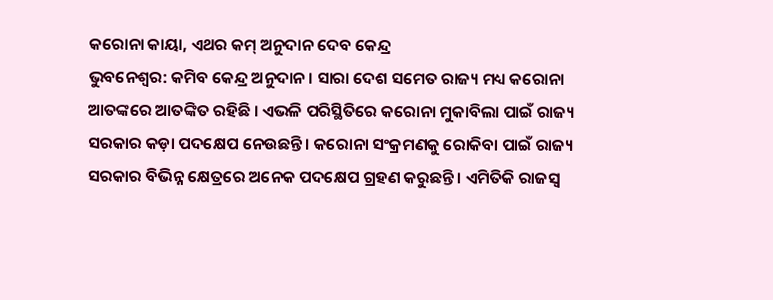କରୋନା କାୟା, ଏଥର କମ୍ ଅନୁଦାନ ଦେବ କେନ୍ଦ୍ର
ଭୁବନେଶ୍ୱର: କମିବ କେନ୍ଦ୍ର ଅନୁଦାନ । ସାରା ଦେଶ ସମେତ ରାଜ୍ୟ ମଧ୍ୟ କରୋନା ଆତଙ୍କରେ ଆତଙ୍କିତ ରହିଛି । ଏଭଳି ପରିସ୍ଥିତିରେ କରୋନା ମୁକାବିଲା ପାଇଁ ରାଜ୍ୟ ସରକାର କଡ଼ା ପଦକ୍ଷେପ ନେଉଛନ୍ତି । କରୋନା ସଂକ୍ରମଣକୁ ରୋକିବା ପାଇଁ ରାଜ୍ୟ ସରକାର ବିଭିନ୍ନ କ୍ଷେତ୍ରରେ ଅନେକ ପଦକ୍ଷେପ ଗ୍ରହଣ କରୁଛନ୍ତି । ଏମିତିକି ରାଜସ୍ୱ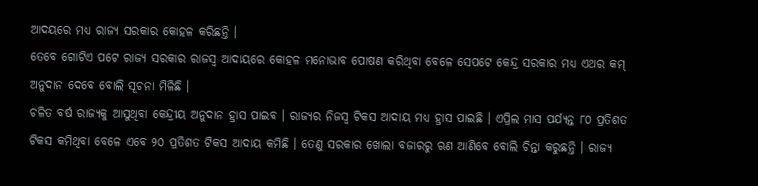ଆଦୟରେ ମଧ୍ୟ ରାଜ୍ୟ ସରକାର କୋହଳ କରିଛନ୍ତି ।
ତେବେ ଗୋଟିଏ ପଟେ ରାଜ୍ୟ ସରକାର ରାଜସ୍ୱ ଆଦାୟରେ କୋହଳ ମନୋଭାବ ପୋଷଣ କରିଥିବା ବେଳେ ସେପଟେ କେନ୍ଦ୍ର ସରକାର ମଧ୍ୟ ଏଥର କମ୍ ଅନୁଦାନ ଦେବେ ବୋଲି ସୂଚନା ମିଳିଛି ।
ଚଳିତ ବର୍ଷ ରାଜ୍ୟକୁ ଆସୁଥିବା କେନ୍ଦ୍ରୀୟ ଅନୁଦାନ ହ୍ରାସ ପାଇବ । ରାଜ୍ୟର ନିଜସ୍ୱ ଟିକସ ଆଦାୟ ମଧ୍ୟ ହ୍ରାସ ପାଇଛି । ଏପ୍ରିଲ ମାସ ପର୍ଯ୍ୟନ୍ତ ୮୦ ପ୍ରତିଶତ ଟିକସ କମିଥିବା ବେଳେ ଏବେ ୨୦ ପ୍ରତିଶତ ଟିକସ ଆଦାୟ କମିଛି । ତେଣୁ ସରକାର ଖୋଲା ବଜାରରୁ ଋଣ ଆଣିବେ ବୋଲି ଚିନ୍ତା କରୁଛନ୍ତି । ରାଜ୍ୟ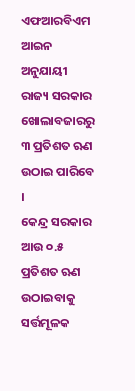ଏଫଆରବିଏମ ଆଇନ ଅନୁଯାୟୀ ରାଜ୍ୟ ସରକାର ଖୋଲାବଜାରରୁ ୩ ପ୍ରତିଶତ ଋଣ ଉଠାଇ ପାରିବେ ।
କେନ୍ଦ୍ର ସରକାର ଆଉ ୦.୫ ପ୍ରତିଶତ ଋଣ ଉଠାଇବାକୁ ସର୍ତ୍ତମୂଳକ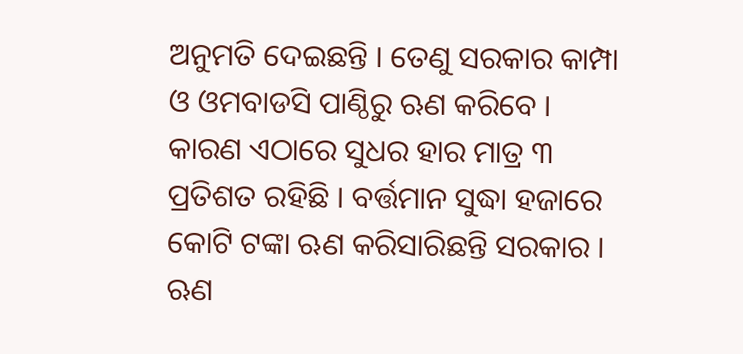ଅନୁମତି ଦେଇଛନ୍ତି । ତେଣୁ ସରକାର କାମ୍ପା ଓ ଓମବାଡସି ପାଣ୍ଠିରୁ ଋଣ କରିବେ । କାରଣ ଏଠାରେ ସୁଧର ହାର ମାତ୍ର ୩ ପ୍ରତିଶତ ରହିଛି । ବର୍ତ୍ତମାନ ସୁଦ୍ଧା ହଜାରେ କୋଟି ଟଙ୍କା ଋଣ କରିସାରିଛନ୍ତି ସରକାର । ଋଣ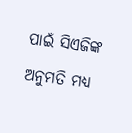ପାଇଁ ସିଏଜିଙ୍କ ଅନୁମତି ମଧ୍ୟ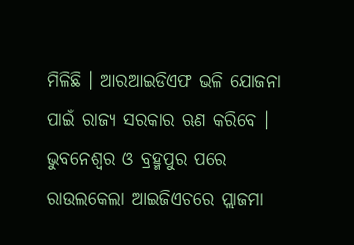ମିଳିଛି । ଆରଆଇଡିଏଫ ଭଳି ଯୋଜନା ପାଇଁ ରାଜ୍ୟ ସରକାର ଋଣ କରିବେ । ଭୁବନେଶ୍ବର ଓ ବ୍ରହ୍ମପୁର ପରେ ରାଉଲକେଲା ଆଇଜିଏଚରେ ପ୍ଲାଜମା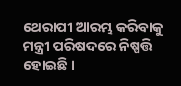ଥେରାପୀ ଆରମ୍ଭ କରିବାକୁ ମନ୍ତ୍ରୀ ପରିଷଦରେ ନିଷ୍ପତ୍ତି ହୋଇଛି ।